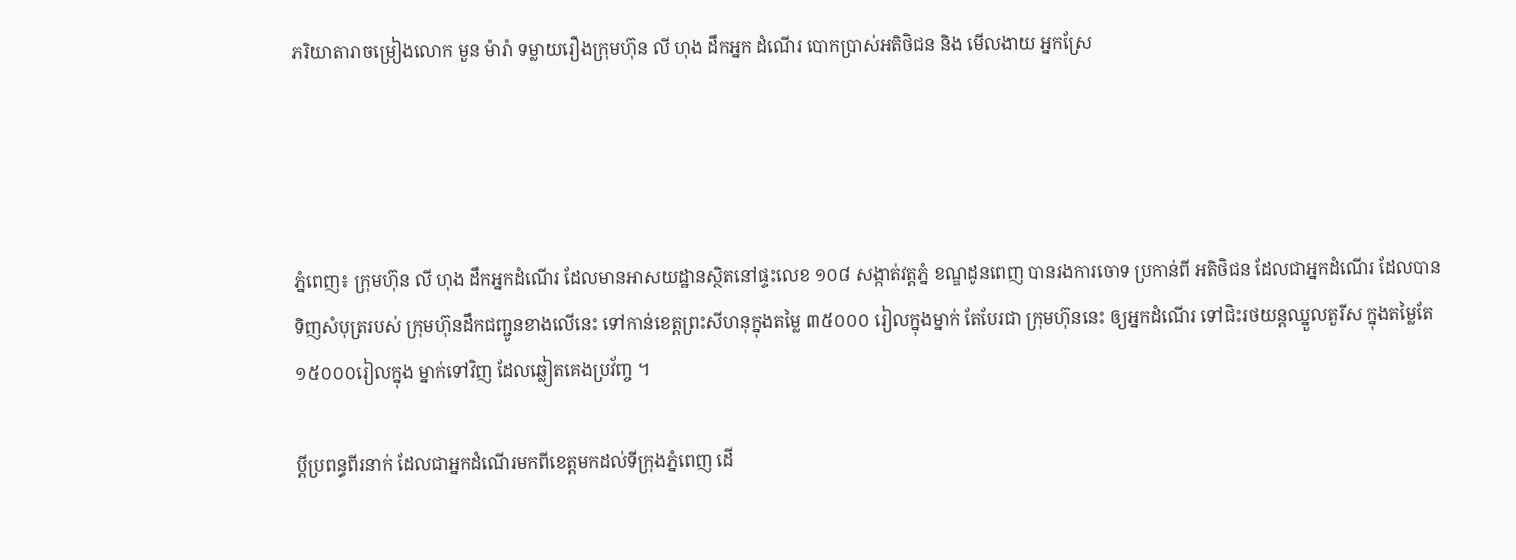ភរិយាតារាចម្រៀងលោក មួន ម៉ារ៉ា ទម្លាយរឿងក្រុមហ៊ុន លី ហុង ដឹកអ្នក ដំណើរ បោកប្រាស់អតិថិជន និង មើលងាយ អ្នកស្រែ




ភ្នំពេញ៖ ក្រុមហ៊ុន លី ហុង ដឹកអ្នកដំណើរ ដែលមានអាសយដ្ឋានស្ថិតនៅផ្ទះលេខ ១០៨ សង្កាត់វត្តភ្នំ ខណ្ឌដូនពេញ បានរងការចោទ ប្រកាន់ពី អតិថិជន ដែលជាអ្នកដំណើរ ដែលបានទិញសំបុត្ររបស់ ក្រុមហ៊ុនដឹកជញ្ជូនខាងលើនេះ ទៅកាន់ខេត្តព្រះសីហនុក្នុងតម្លៃ ៣៥០០០ រៀលក្នុងម្នាក់ តែបែរជា ក្រុមហ៊ុននេះ ឲ្យអ្នកដំណើរ ទៅជិះរថយន្តឈ្នួលតួរីស ក្នុងតម្លៃតែ ១៥០០០រៀលក្នុង ម្នាក់ទៅវិញ ដែលឆ្លៀតគេងប្រវ័ញ្ច ។

ប្តីប្រពន្ធពីរនាក់ ដែលជាអ្នកដំណើរមកពីខេត្តមកដល់ទីក្រុងភ្នំពេញ ដើ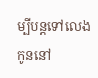ម្បីបន្តទៅលេងកូននៅ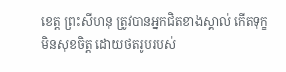ខេត្ត ព្រះសីហនុ ត្រូវបានអ្នកជិតខាងស្គាល់ កើតទុក្ខ មិនសុខចិត្ត ដោយថតរូបរបស់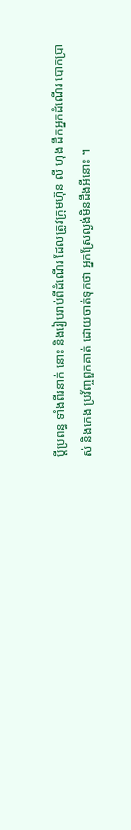ប្តីប្រពន្ធ ទាំងពីរនាក់ នោះ និងរៀបរាប់ពីដំណើរ ដែលត្រូវក្រុមហ៊ុន លី ហុង ដឹកអ្នកដំណើរ បោកប្រាស់ និងកេង ប្រវ័ញ្ចពួកគាត់ ដោយចាត់ទុកថា អ្នកស្រែល្ងង់មិនដឹងអីនោះ ។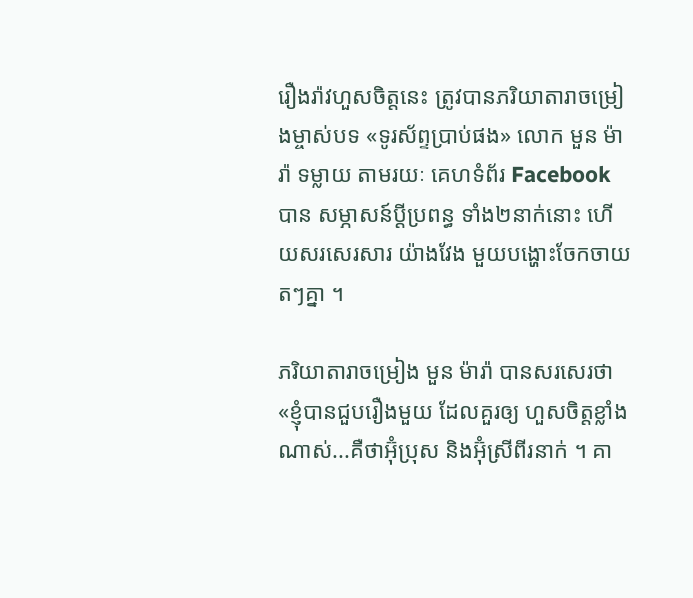រឿងរ៉ាវហួសចិត្តនេះ ត្រូវបានភរិយាតារាចម្រៀងម្ចាស់បទ «ទូរស័ព្ទប្រាប់ផង» លោក មួន ម៉ារ៉ា ទម្លាយ តាមរយៈ គេហទំព័រ Facebook បាន សម្ភាសន៍ប្តីប្រពន្ធ ទាំង២នាក់នោះ ហើយសរសេរសារ យ៉ាងវែង មួយបង្ហោះចែកចាយតៗគ្នា ។

ភរិយាតារាចម្រៀង មួន ម៉ារ៉ា បានសរសេរថា «ខ្ញុំបានជួបរឿងមួយ ដែលគួរឲ្យ ហួសចិត្តខ្លាំង ណាស់...គឺថាអ៊ុំប្រុស និងអ៊ុំស្រីពីរនាក់ ។ គា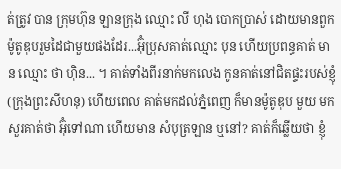ត់ត្រូវ បាន ក្រុមហ៊ុន ឡានក្រុង ឈ្មោះ លី ហុង បោកប្រាស់ ដោយមានពួកម៉ូតូឌុបរួមដៃជាមួយផងដែរ...អ៊ុំប្រុសគាត់ឈ្មោះ បុន ហើយប្រពន្ធគាត់ មាន ឈ្មោះ ថា ហ៊ិន... ។ គាត់ទាំងពីរនាក់មកលេង កូនគាត់នៅជិតផ្ទះរបស់ខ្ញុំ (ក្រុងព្រះសីហនុ) ហើយពេល គាត់មកដល់ភ្នំពេញ ក៏មានម៉ូតូឌុប មួយ មកសួរគាត់ថា អ៊ុំទៅណា ហើយមាន សំបុត្រឡាន ឬនៅ? គាត់ក៏ឆ្លើយថា ខ្ញុំ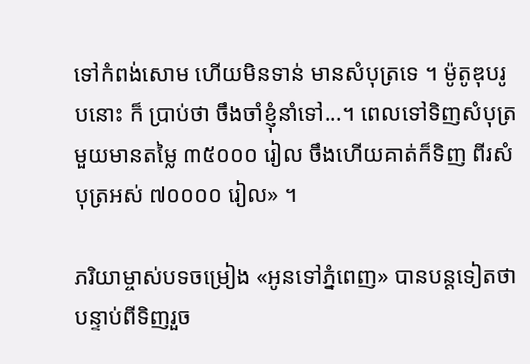ទៅកំពង់សោម ហើយមិនទាន់ មានសំបុត្រទេ ។ ម៉ូតូឌុបរូបនោះ ក៏ ប្រាប់ថា ចឹងចាំខ្ញុំនាំទៅ...។ ពេលទៅទិញសំបុត្រមួយមានតម្លៃ ៣៥០០០ រៀល ចឹងហើយគាត់ក៏ទិញ ពីរសំបុត្រអស់ ៧០០០០ រៀល» ។

ភរិយាម្ចាស់បទចម្រៀង «អូនទៅភ្នំពេញ» បានបន្តទៀតថា បន្ទាប់ពីទិញរួច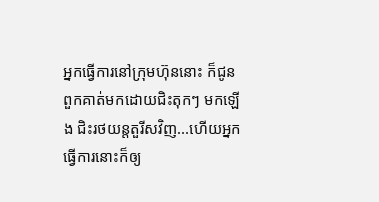អ្នកធ្វើការនៅក្រុមហ៊ុននោះ ក៏ជូនពួកគាត់មកដោយជិះតុកៗ មកឡើង ជិះរថយន្តតួរីសវិញ...ហើយអ្នកធ្វើការនោះក៏ឲ្យ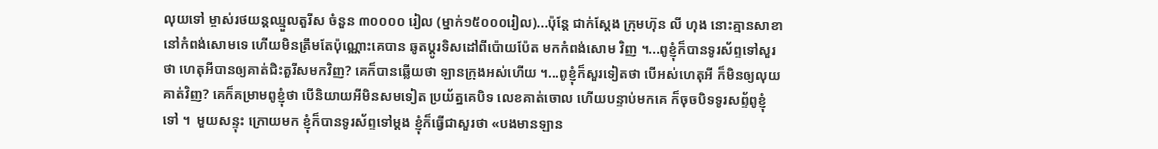លុយទៅ ម្ចាស់រថយន្តឈ្មួលតួរីស ចំនួន ៣០០០០ រៀល (ម្នាក់១៥០០០រៀល)...ប៉ុន្តែ ជាក់ស្តែង ក្រុមហ៊ុន លី ហុង នោះគ្មានសាខានៅកំពង់សោមទេ ហើយមិនត្រឹមតែប៉ុណ្ណោះគេបាន ឆូតប្តូរទិសដៅពីប៉ោយប៉ែត មកកំពង់សោម វិញ ។...ពូខ្ញុំក៏បានទូរស័ព្ទទៅសួរថា ហេតុអីបានឲ្យគាត់ជិះតួរីសមកវិញ? គេក៏បានឆ្លើយថា ឡានក្រុងអស់ហើយ ។...ពូខ្ញុំក៏សួរទៀតថា បើអស់ហេតុអី ក៏មិនឲ្យលុយគាត់វិញ? គេក៏គម្រាមពូខ្ញុំថា បើនិយាយអីមិនសមទៀត ប្រយ័ត្នគេបិទ លេខគាត់ចោល ហើយបន្ទាប់មកគេ ក៏ចុចបិទទូរសព្ទ័ពូខ្ញុំទៅ ។  មួយសន្ទុះ ក្រោយមក ខ្ញុំក៏បានទូរស័ព្ទទៅម្តង ខ្ញុំក៏ធ្វើជាសួរថា «បងមានឡាន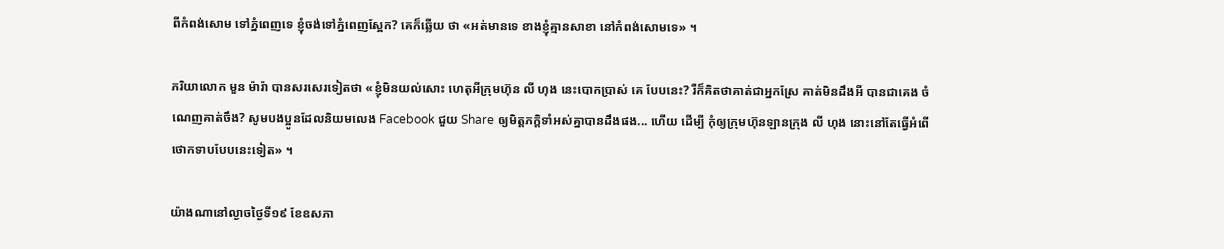ពីកំពង់សោម ទៅភ្នំពេញទេ ខ្ញុំចង់ទៅភ្នំពេញស្អែក? គេក៏ឆ្លើយ ថា «អត់មានទេ ខាងខ្ញុំគ្មានសាខា នៅកំពង់សោមទេ» ។

ភរិយាលោក មួន ម៉ារ៉ា បានសរសេរទៀតថា «ខ្ញុំមិនយល់សោះ ហេតុអីក្រុមហ៊ុន លី ហុង នេះបោកប្រាស់ គេ បែបនេះ? រឺក៏គិតថាគាត់ជាអ្នកស្រែ គាត់មិនដឹងអី បានជាគេង ចំណេញគាត់ចឹង? សូមបងប្អូនដែលនិយមលេង Facebook ជួយ Share ឲ្យមិត្តភក្តិទាំអស់គ្នាបានដឹងផង... ហើយ ដើម្បី កុំឲ្យក្រុមហ៊ុនឡានក្រុង លី ហុង នោះនៅតែធ្វើអំពើថោកទាបបែបនេះទៀត» ។

យ៉ាងណានៅល្ងាចថ្ងៃទី១៩ ខែឧសភា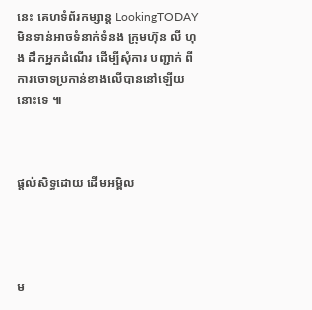នេះ គេហទំព័រកម្សាន្ត LookingTODAY មិនទាន់អាចទំនាក់ទំនង ក្រុមហ៊ុន លី ហុង ដឹកអ្នកដំណើរ ដើម្បីសុំការ បញ្ជាក់ ពីការចោទប្រកាន់ខាងលើបាននៅឡើយនោះទេ ៕



ផ្តល់សិទ្ធដោយ ដើមអម្ពិល




ម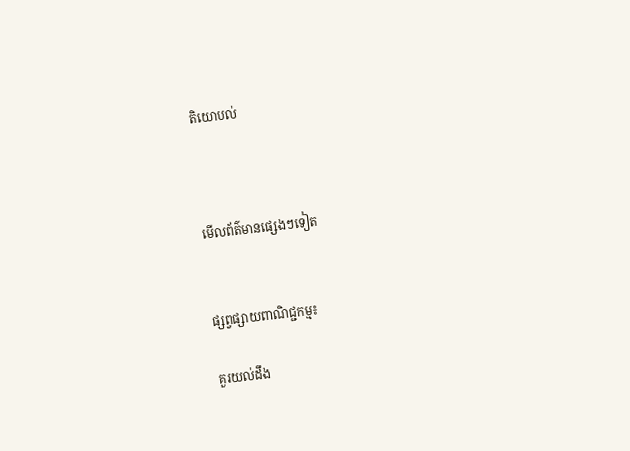តិយោបល់



មើលព័ត៌មានផ្សេងៗទៀត


ផ្សព្វផ្សាយពាណិជ្ជកម្ម៖

គួរយល់ដឹង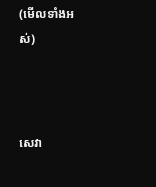(មើលទាំងអស់)



សេវា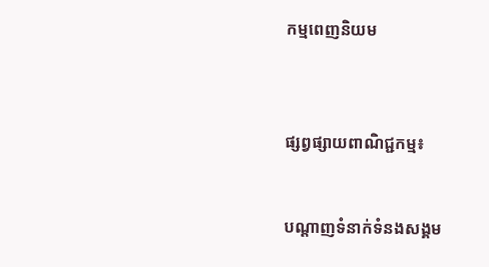កម្មពេញនិយម



ផ្សព្វផ្សាយពាណិជ្ជកម្ម៖


បណ្តាញទំនាក់ទំនងសង្គម